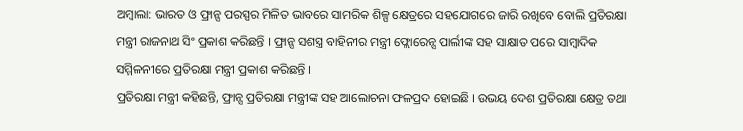ଅମ୍ବାଲା: ଭାରତ ଓ ଫ୍ରାନ୍ସ ପରସ୍ପର ମିଳିତ ଭାବରେ ସାମରିକ ଶିଳ୍ପ କ୍ଷେତ୍ରରେ ସହଯୋଗରେ ଜାରି ରଖିବେ ବୋଲି ପ୍ରତିରକ୍ଷା ମନ୍ତ୍ରୀ ରାଜନାଥ ସିଂ ପ୍ରକାଶ କରିଛନ୍ତି । ଫ୍ରାନ୍ସ ସଶସ୍ତ୍ର ବାହିନୀର ମନ୍ତ୍ରୀ ଫ୍ଲୋରେନ୍ସ ପାର୍ଲୀଙ୍କ ସହ ସାକ୍ଷାତ ପରେ ସାମ୍ବାଦିକ ସମ୍ମିଳନୀରେ ପ୍ରତିରକ୍ଷା ମନ୍ତ୍ରୀ ପ୍ରକାଶ କରିଛନ୍ତି ।
ପ୍ରତିରକ୍ଷା ମନ୍ତ୍ରୀ କହିଛନ୍ତି, ଫ୍ରାନ୍ସ ପ୍ରତିରକ୍ଷା ମନ୍ତ୍ରୀଙ୍କ ସହ ଆଲୋଚନା ଫଳପ୍ରଦ ହୋଇଛି । ଉଭୟ ଦେଶ ପ୍ରତିରକ୍ଷା କ୍ଷେତ୍ର ତଥା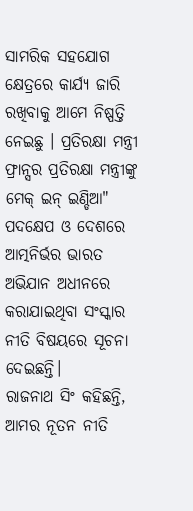ସାମରିକ ସହଯୋଗ କ୍ଷେତ୍ରରେ କାର୍ଯ୍ୟ ଜାରି ରଖିବାକୁ ଆମେ ନିଷ୍ପତ୍ତି ନେଇଛୁ । ପ୍ରତିରକ୍ଷା ମନ୍ତ୍ରୀ ଫ୍ରାନ୍ସର ପ୍ରତିରକ୍ଷା ମନ୍ତ୍ରୀଙ୍କୁ ମେକ୍ ଇନ୍ ଇଣ୍ଡିଆ" ପଦକ୍ଷେପ ଓ ଦେଶରେ ଆତ୍ମନିର୍ଭର ଭାରତ ଅଭିଯାନ ଅଧୀନରେ କରାଯାଇଥିବା ସଂସ୍କାର ନୀତି ବିଷୟରେ ସୂଚନା ଦେଇଛନ୍ତି।
ରାଜନାଥ ସିଂ କହିଛନ୍ତି, ଆମର ନୂତନ ନୀତି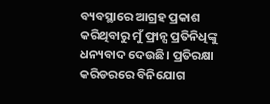ବ୍ୟବସ୍ଥାରେ ଆଗ୍ରହ ପ୍ରକାଶ କରିଥିବାରୁ ମୁଁ ଫ୍ରାନ୍ସ ପ୍ରତିନିଧିଙ୍କୁ ଧନ୍ୟବାଦ ଦେଉଛି। ପ୍ରତିରକ୍ଷା କରିଡରରେ ବିନିଯୋଗ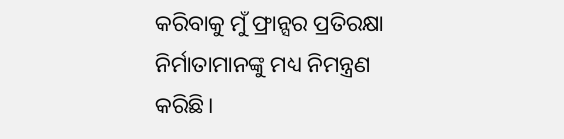କରିବାକୁ ମୁଁ ଫ୍ରାନ୍ସର ପ୍ରତିରକ୍ଷା ନିର୍ମାତାମାନଙ୍କୁ ମଧ୍ୟ ନିମନ୍ତ୍ରଣ କରିଛି।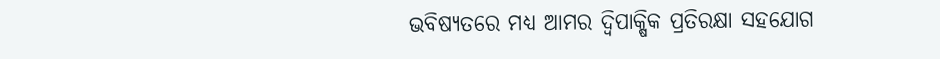ଭବିଷ୍ୟତରେ ମଧ୍ୟ ଆମର ଦ୍ୱିପାକ୍ଷିକ ପ୍ରତିରକ୍ଷା ସହଯୋଗ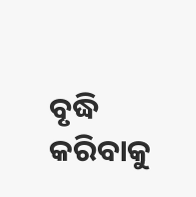ବୃଦ୍ଧି କରିବାକୁ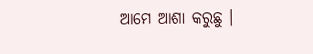ଆମେ ଆଶା କରୁଛୁ ।